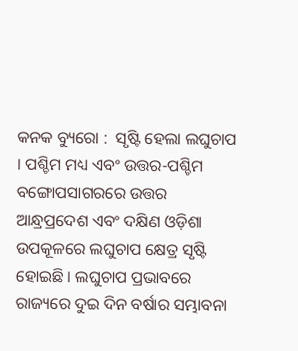କନକ ବ୍ୟୁରୋ :  ସୃଷ୍ଟି ହେଲା ଲଘୁଚାପ । ପଶ୍ଚିମ ମଧ୍ୟ ଏବଂ ଉତ୍ତର-ପଶ୍ଚିମ ବଙ୍ଗୋପସାଗରରେ ଉତ୍ତର ଆନ୍ଧ୍ରପ୍ରଦେଶ ଏବଂ ଦକ୍ଷିଣ ଓଡ଼ିଶା ଉପକୂଳରେ ଲଘୁଚାପ କ୍ଷେତ୍ର ସୃଷ୍ଟି ହୋଇଛି । ଲଘୁଚାପ ପ୍ରଭାବରେ ରାଜ୍ୟରେ ଦୁଇ ଦିନ ବର୍ଷାର ସମ୍ଭାବନା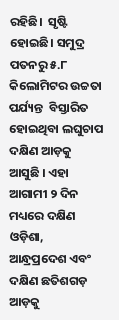ରହିଛି।  ସୃଷ୍ଟି ହୋଇଛି। ସମୁଦ୍ର ପତନରୁ ୫.୮ କିଲୋମିଟର ଉଚ୍ଚତା ପର୍ଯ୍ୟନ୍ତ  ବିସ୍ତାରିତ ହୋଇଥିବା ଲଘୁଚାପ ଦକ୍ଷିଣ ଆଡ଼କୁ ଆସୁଛି । ଏହା ଆଗାମୀ ୨ ଦିନ ମଧ୍ୟରେ ଦକ୍ଷିଣ ଓଡ଼ିଶା, ଆନ୍ଧ୍ରପ୍ରଦେଶ ଏବଂ ଦକ୍ଷିଣ ଛତିଶଗଡ଼ ଆଡ଼କୁ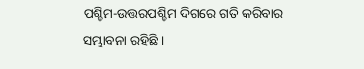ପଶ୍ଚିମ-ଉତ୍ତରପଶ୍ଚିମ ଦିଗରେ ଗତି କରିବାର ସମ୍ଭାବନା ରହିଛି ।